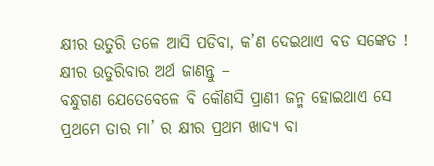କ୍ଷୀର ଉତୁରି ତଳେ ଆସି ପଡିବା, କ’ଣ ଦେଇଥାଏ ବଡ ସଙ୍କେତ ! କ୍ଷୀର ଉତୁରିବାର ଅର୍ଥ ଜାଣନ୍ତୁ –
ବନ୍ଧୁଗଣ ଯେତେବେଳେ ବି କୌଣସି ପ୍ରାଣୀ ଜନ୍ମ ହୋଇଥାଏ ସେ ପ୍ରଥମେ ତାର ମା’ ର କ୍ଷୀର ପ୍ରଥମ ଖାଦ୍ୟ ବା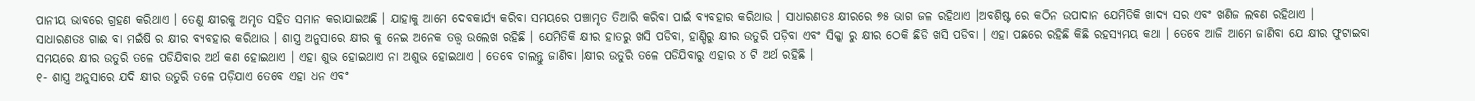ପାନୀୟ ଭାବରେ ଗ୍ରହଣ କରିଥାଏ । ତେଣୁ କ୍ଷୀରକୁ ଅମୃତ ସହିତ ସମାନ କରାଯାଇଅଛି । ଯାହାକୁ ଆମେ ଦେବକାର୍ଯ୍ୟ କରିବା ସମୟରେ ପଞ୍ଚାମୃତ ତିଆରି କରିବା ପାଇଁ ବ୍ୟବହାର କରିଥାଉ । ସାଧାରଣତଃ କ୍ଷୀରରେ ୭୫ ଭାଗ ଜଳ ରହିଥାଏ ।ଅବଶିଷ୍ଟ ରେ କଠିନ ଉପାଦାନ ଯେମିତିକି ଖାଦ୍ୟ ସର ଏବଂ ଖଣିଜ ଲବଣ ରହିଥାଏ ।
ସାଧାରଣତଃ ଗାଈ ବା ମଇଁଷି ର କ୍ଷୀର ବ୍ୟବହାର କରିଥାଉ । ଶାସ୍ତ୍ର ଅନୁସାରେ କ୍ଷୀର କୁ ନେଇ ଅନେକ ତତ୍ତ୍ଵ ଉଲେଖ ରହିଛି । ଯେମିତିକି କ୍ଷୀର ହାତରୁ ଖସି ପଡିବା, ହାଣ୍ଡିରୁ କ୍ଷୀର ଉତୁରି ପଡ଼ିବା ଏବଂ ସିକ୍କା ରୁ କ୍ଷୀର ଠେକି ଛିଡି ଖସି ପଡିବା । ଏହା ପଛରେ ରହିଛି କିଛି ରହସ୍ୟମୟ କଥା । ତେବେ ଆଜି ଆମେ ଜାଣିବା ଯେ କ୍ଷୀର ଫୁଟାଇବା ସମୟରେ କ୍ଷୀର ଉତୁରି ତଳେ ପଡିଯିବାର ଅର୍ଥ କଣ ହୋଇଥାଏ । ଏହା ଶୁଭ ହୋଇଥାଏ ନା ଅଶୁଭ ହୋଇଥାଏ । ତେବେ ଚାଲନ୍ତୁ ଜାଣିବା ।କ୍ଷୀର ଉତୁରି ତଳେ ପଡିଯିବାରୁ ଏହାର ୪ ଟି ଅର୍ଥ ରହିଛି ।
୧- ଶାସ୍ତ୍ର ଅନୁସାରେ ଯଦି କ୍ଷୀର ଉତୁରି ତଳେ ପଡ଼ିଯାଏ ତେବେ ଏହା ଧନ ଏବଂ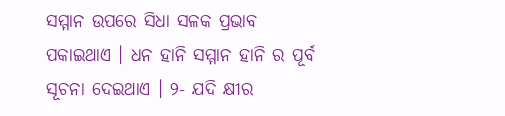ସମ୍ମାନ ଉପରେ ସିଧା ସଳକ ପ୍ରଭାବ ପକାଇଥାଏ । ଧନ ହାନି ସମ୍ମାନ ହାନି ର ପୂର୍ବ ସୂଚନା ଦେଇଥାଏ । ୨- ଯଦି କ୍ଷୀର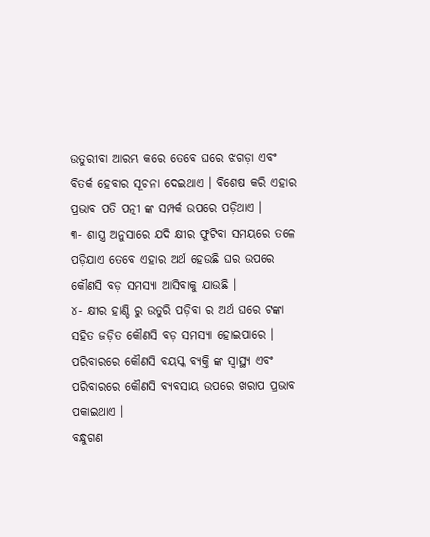ଉତୁରୀବା ଆରମ୍ଭ କରେ ତେବେ ଘରେ ଝଗଡ଼ା ଏବଂ ବିତର୍କ ହେବାର ସୂଚନା ଦେଇଥାଏ । ବିଶେଷ କରି ଏହାର ପ୍ରଭାବ ପତି ପତ୍ନୀ ଙ୍କ ସମ୍ପର୍କ ଉପରେ ପଡ଼ିଥାଏ ।
୩- ଶାସ୍ତ୍ର ଅନୁସାରେ ଯଦି କ୍ଷୀର ଫୁଟିବା ସମୟରେ ତଳେ ପଡ଼ିଯାଏ ତେବେ ଏହାର ଅର୍ଥ ହେଉଛି ଘର ଉପରେ କୌଣସି ବଡ଼ ସମସ୍ୟା ଆସିବାକୁ ଯାଉଛି ।
୪- କ୍ଷୀର ହାଣ୍ଡି ରୁ ଉତୁରି ପଡ଼ିବା ର ଅର୍ଥ ଘରେ ଟଙ୍କା ସହିତ ଜଡ଼ିତ କୌଣସି ବଡ଼ ସମସ୍ୟା ହୋଇପାରେ । ପରିବାରରେ କୌଣସି ବୟସ୍କ ବ୍ୟକ୍ତି ଙ୍କ ସ୍ବାସ୍ଥ୍ୟ ଏବଂ ପରିବାରରେ କୌଣସି ବ୍ୟବସାୟ ଉପରେ ଖରାପ ପ୍ରଭାବ ପକାଇଥାଏ ।
ବନ୍ଧୁଗଣ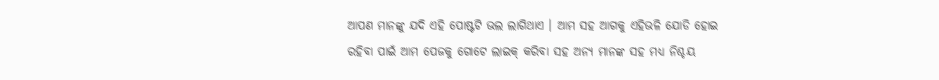ଆପଣ ମାନଙ୍କୁ ଯଦି ଏହି ପୋଷ୍ଟଟି ଭଲ ଲାଗିଥାଏ । ଆମ ସହ ଆଗକୁ ଏହିଭଳି ଯୋଡି ହୋଇ ରହିବା ପାଇଁ ଆମ ପେଜକୁ ଗୋଟେ ଲାଇକ୍ କରିବା ସହ ଅନ୍ୟ ମାନଙ୍କ ସହ ମଧ୍ୟ ନିଶ୍ଚୟ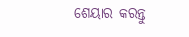ଶେୟାର କରନ୍ତୁ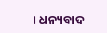। ଧନ୍ୟବାଦ